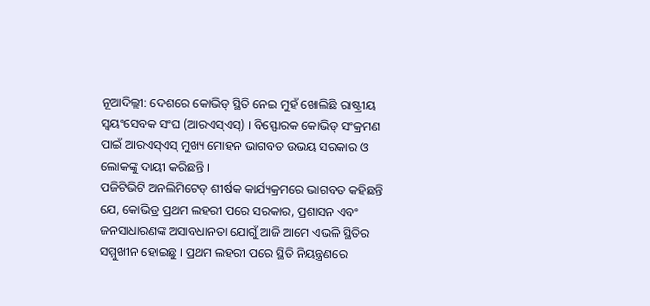ନୂଆଦିଲ୍ଲୀ: ଦେଶରେ କୋଭିଡ୍ ସ୍ଥିତି ନେଇ ମୁହଁ ଖୋଲିଛି ରାଷ୍ଟ୍ରୀୟ ସ୍ୱୟଂସେବକ ସଂଘ (ଆରଏସ୍ଏସ୍) । ବିସ୍ଫୋରକ କୋଭିଡ୍ ସଂକ୍ରମଣ ପାଇଁ ଆରଏସ୍ଏସ୍ ମୁଖ୍ୟ ମୋହନ ଭାଗବତ ଉଭୟ ସରକାର ଓ ଲୋକଙ୍କୁ ଦାୟୀ କରିଛନ୍ତି ।
ପଜିଟିଭିଟି ଅନଲିମିଟେଡ୍ ଶୀର୍ଷକ କାର୍ଯ୍ୟକ୍ରମରେ ଭାଗବତ କହିଛନ୍ତି ଯେ, କୋଭିଡ୍ର ପ୍ରଥମ ଲହରୀ ପରେ ସରକାର, ପ୍ରଶାସନ ଏବଂ ଜନସାଧାରଣଙ୍କ ଅସାବଧାନତା ଯୋଗୁଁ ଆଜି ଆମେ ଏଭଳି ସ୍ଥିତିର ସମ୍ମୁଖୀନ ହୋଇଛୁ । ପ୍ରଥମ ଲହରୀ ପରେ ସ୍ଥିତି ନିୟନ୍ତ୍ରଣରେ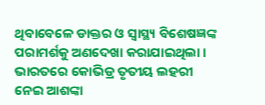ଥିବାବେଳେ ଡାକ୍ତର ଓ ସ୍ୱାସ୍ଥ୍ୟ ବିଶେଷଜ୍ଞଙ୍କ ପରାମର୍ଶକୁ ଅଣଦେଖା କରାଯାଇଥିଲା ।
ଭାରତରେ କୋଭିଡ୍ର ତୃତୀୟ ଲହରୀ ନେଇ ଆଶଙ୍କା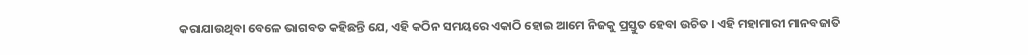କରାଯାଉଥିବା ବେଳେ ଭାଗବତ କହିଛନ୍ତି ଯେ, ଏହି କଠିନ ସମୟରେ ଏକାଠି ହୋଇ ଆମେ ନିଜକୁ ପ୍ରସ୍ତୁତ ହେବା ଉଚିତ । ଏହି ମହାମାରୀ ମାନବଜାତି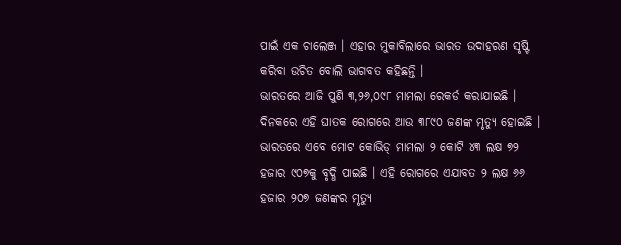ପାଇଁ ଏକ ଚାଲେଞ୍ଜ । ଏହାର ମୁକାବିଲାରେ ଭାରତ ଉଦାହରଣ ସୃଷ୍ଟି କରିବା ଉଚିତ ବୋଲି ଭାଗବତ କହିଛନ୍ତି ।
ଭାରତରେ ଆଜି ପୁଣି ୩,୨୬,୦୯୮ ମାମଲା ରେକର୍ଡ କରାଯାଇଛି । ଦିନକରେ ଏହି ଘାତକ ରୋଗରେ ଆଉ ୩୮୯୦ ଜଣଙ୍କ ମୃତ୍ୟୁ ହୋଇଛି । ଭାରତରେ ଏବେ ମୋଟ କୋଭିଡ୍ ମାମଲା ୨ କୋଟି ୪୩ ଲକ୍ଷ ୭୨ ହଜାର ୯୦୭କୁ ବୃଦ୍ଧି ପାଇଛି । ଏହି ରୋଗରେ ଏଯାବତ ୨ ଲକ୍ଷ ୬୬ ହଜାର ୨୦୭ ଜଣଙ୍କର ମୃତ୍ୟୁ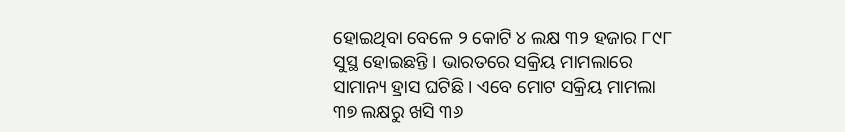ହୋଇଥିବା ବେଳେ ୨ କୋଟି ୪ ଲକ୍ଷ ୩୨ ହଜାର ୮୯୮ ସୁସ୍ଥ ହୋଇଛନ୍ତି । ଭାରତରେ ସକ୍ରିୟ ମାମଲାରେ ସାମାନ୍ୟ ହ୍ରାସ ଘଟିଛି । ଏବେ ମୋଟ ସକ୍ରିୟ ମାମଲା ୩୭ ଲକ୍ଷରୁ ଖସି ୩୬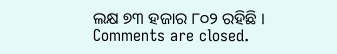ଲକ୍ଷ ୭୩ ହଜାର ୮୦୨ ରହିଛି ।
Comments are closed.